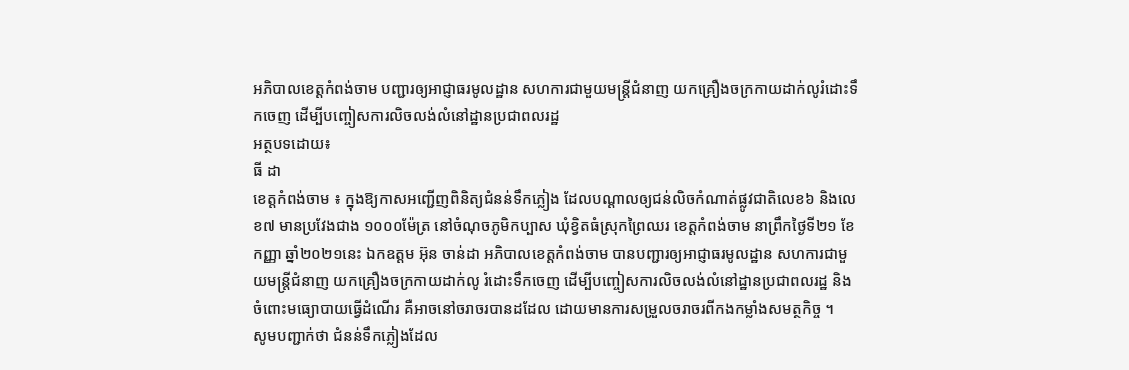អភិបាលខេត្តកំពង់ចាម បញ្ជារឲ្យអាជ្ញាធរមូលដ្ឋាន សហការជាមួយមន្ត្រីជំនាញ យកគ្រឿងចក្រកាយដាក់លូរំដោះទឹកចេញ ដើម្បីបញ្ចៀសការលិចលង់លំនៅដ្ឋានប្រជាពលរដ្ឋ
អត្ថបទដោយ៖
ធី ដា
ខេត្តកំពង់ចាម ៖ ក្នុងឱ្យកាសអញ្ជើញពិនិត្យជំនន់ទឹកភ្លៀង ដែលបណ្តាលឲ្យជន់លិចកំណាត់ផ្លូវជាតិលេខ៦ និងលេខ៧ មានប្រវែងជាង ១០០០ម៉ែត្រ នៅចំណុចភូមិកប្បាស ឃុំខ្វិតធំស្រុកព្រៃឈរ ខេត្តកំពង់ចាម នាព្រឹកថ្ងៃទី២១ ខែកញ្ញា ឆ្នាំ២០២១នេះ ឯកឧត្ដម អ៊ុន ចាន់ដា អភិបាលខេត្តកំពង់ចាម បានបញ្ជារឲ្យអាជ្ញាធរមូលដ្ឋាន សហការជាមួយមន្ត្រីជំនាញ យកគ្រឿងចក្រកាយដាក់លូ រំដោះទឹកចេញ ដើម្បីបញ្ចៀសការលិចលង់លំនៅដ្ឋានប្រជាពលរដ្ឋ និងចំពោះមធ្យោបាយធ្វើដំណើរ គឺអាចនៅចរាចរបានដដែល ដោយមានការសម្រួលចរាចរពីកងកម្លាំងសមត្ថកិច្ច ។
សូមបញ្ជាក់ថា ជំនន់ទឹកភ្លៀងដែល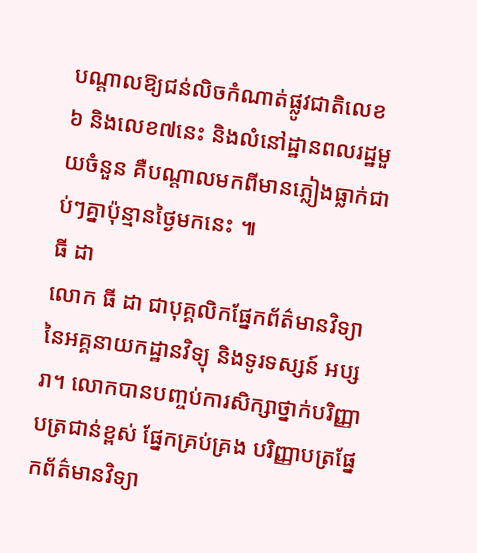បណ្តាលឱ្យជន់លិចកំណាត់ផ្លូវជាតិលេខ៦ និងលេខ៧នេះ និងលំនៅដ្ឋានពលរដ្ឋមួយចំនួន គឺបណ្តាលមកពីមានភ្លៀងធ្លាក់ជាប់ៗគ្នាប៉ុន្មានថ្ងៃមកនេះ ៕
ធី ដា
លោក ធី ដា ជាបុគ្គលិកផ្នែកព័ត៌មានវិទ្យានៃអគ្គនាយកដ្ឋានវិទ្យុ និងទូរទស្សន៍ អប្សរា។ លោកបានបញ្ចប់ការសិក្សាថ្នាក់បរិញ្ញាបត្រជាន់ខ្ពស់ ផ្នែកគ្រប់គ្រង បរិញ្ញាបត្រផ្នែកព័ត៌មានវិទ្យា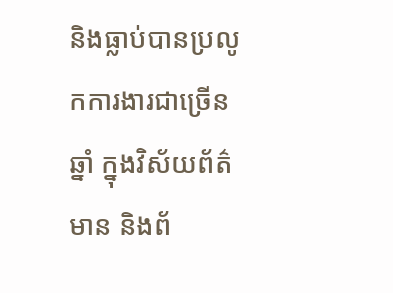និងធ្លាប់បានប្រលូកការងារជាច្រើនឆ្នាំ ក្នុងវិស័យព័ត៌មាន និងព័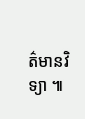ត៌មានវិទ្យា ៕